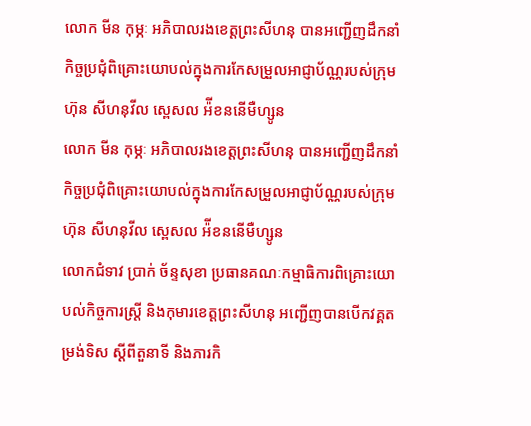លោក មីន កុម្ភៈ អភិបាលរងខេត្តព្រះសីហនុ បានអញ្ជើញដឹកនាំកិច្ចប្រជុំពិគ្រោះយោបល់ក្នុងការកែសម្រួលអាជ្ញាប័ណ្ណរបស់ក្រុមហ៊ុន សីហនុវីល ស្ពេសល អ៉ីខននើមឺហ្សូន
លោក មីន កុម្ភៈ អភិបាលរងខេត្តព្រះសីហនុ បានអញ្ជើញដឹកនាំកិច្ចប្រជុំពិគ្រោះយោបល់ក្នុងការកែសម្រួលអាជ្ញាប័ណ្ណរបស់ក្រុមហ៊ុន សីហនុវីល ស្ពេសល អ៉ីខននើមឺហ្សូន
លោកជំទាវ ប្រាក់ ច័ន្ទសុខា ប្រធានគណៈកម្មាធិការពិគ្រោះយោបល់កិច្ចការស្ត្រី និងកុមារខេត្តព្រះសីហនុ អញ្ជើញបានបើកវគ្គតម្រង់ទិស ស្តីពីតួនាទី និងភារកិ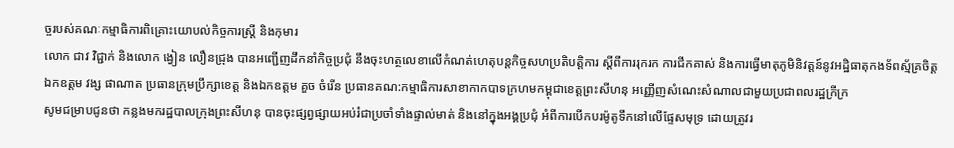ច្ចរបស់គណៈកម្មាធិការពិគ្រោះយោបល់កិច្ចការស្ត្រី និងកុមារ
លោក ជាវ វិជ្ជាក់ និងលោក ង្វៀន លឿនជ្រុង បានអញ្ជើញដឹកនាំកិច្ចប្រជុំ នឹងចុះហត្ថលេខាលើកំណត់ហេតុបន្តកិច្ចសហប្រតិបត្តិការ ស្ដីពីការរុករក ការជីកគាស់ និងការធ្វើមាតុភូមិនិវត្តន៍នូវអដ្ឋិធាតុកងទ័ពស្ម័គ្រចិត្ត
ឯកឧត្តម វង្ស ផាណាត ប្រធានក្រុមប្រឹក្សាខេត្ត និងឯកឧត្តម គួច ចំរើន ប្រធានគណ:កម្មាធិការសាខាកាកបាទក្រហមកម្ពុជាខេត្តព្រះសីហនុ អញ្ញើញសំណេះសំណាលជាមួយប្រជាពលរដ្ឋក្រីក្រ
សូមជម្រាបជូនថា កន្លងមករដ្ឋបាលក្រុងព្រះសីហនុ បានចុះផ្សព្វផ្សាយអប់រំជាប្រចាំទាំងផ្ទាល់មាត់ និងនៅក្នុងអង្គប្រជុំ អំពីការបើកបរម៉ូតូទឹកនៅលើផ្ទែសមុទ្រ ដោយត្រូវរ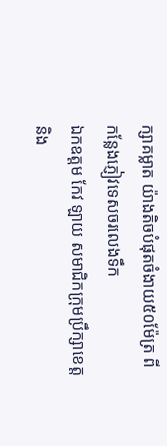ក្សាគម្លាត យ៉ាងតិចបំផុតចំងាយ៥០ម៉ែត្រ ពីកន្លែងភ្ញៀវទេសចរលេងទឹក
ឯកឧត្តម កែវ ឡាយ សមាជិកក្រុមប្រឹក្សាខេត្ត និង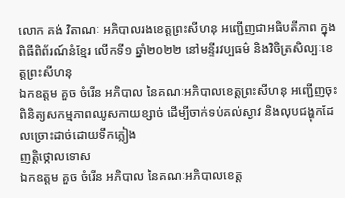លោក គង់ វិតាណៈ អភិបាលរងខេត្តព្រះសីហនុ អញ្ជើញជាអធិបតីភាព ក្នុងពិធីពិព័រណ៍នំខ្មែរ លើកទី១ ឆ្នាំ២០២២ នៅមន្ទីរវប្បធម៌ និងវិចិត្រសិល្បៈខេត្តព្រះសីហនុ
ឯកឧត្តម គួច ចំរើន អភិបាល នៃគណៈអភិបាលខេត្តព្រះសីហនុ អញ្ជើញចុះពិនិត្យសកម្មភាពឈូសកាយខ្សាច់ ដើម្បីចាក់ទប់គល់ស្ងាវ និងលុបជង្ហុកដែលច្រោះដាច់ដោយទឹកភ្លៀង
ញត្តិថ្កោលទោស
ឯកឧត្តម គួច ចំរើន អភិបាល នៃគណៈអភិបាលខេត្ត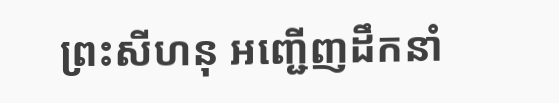ព្រះសីហនុ អញ្ជើញដឹកនាំ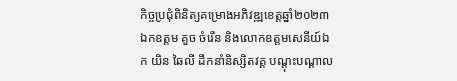កិច្ចប្រជុំពិនិត្យគម្រោងអភិវឌ្ឍខេត្តឆ្នាំ២០២៣
ឯកឧត្តម គួច ចំរើន និងលោកឧត្តមសេនីយ៍ឯក យិន ឆៃលី ដឹកនាំនិស្សិតវគ្គ បណ្តុះបណ្តាល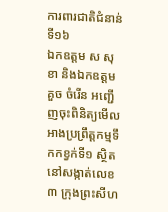ការពារជាតិជំនាន់ទី១៦
ឯកឧត្តម ស សុខា និងឯកឧត្តម គួច ចំរើន អញ្ជើញចុះពិនិត្យមើលអាងប្រព្រឹត្តកម្មទឹកកខ្វក់ទី១ ស្ថិតនៅសង្កាត់លេខ៣ ក្រុងព្រះសីហ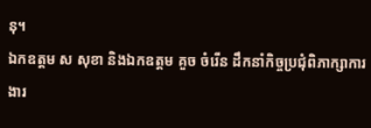នុ។
ឯកឧត្តម ស សុខា និងឯកឧត្តម គួច ចំរើន ដឹកនាំកិច្ចប្រជុំពិភាក្សាការងារ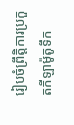រៀបចំព្រឹត្តិការប្រកួតកីឡាម៉ូតូទឹក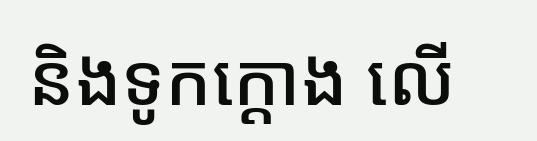និងទូកក្តោង លើ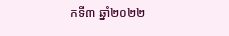កទី៣ ឆ្នាំ២០២២